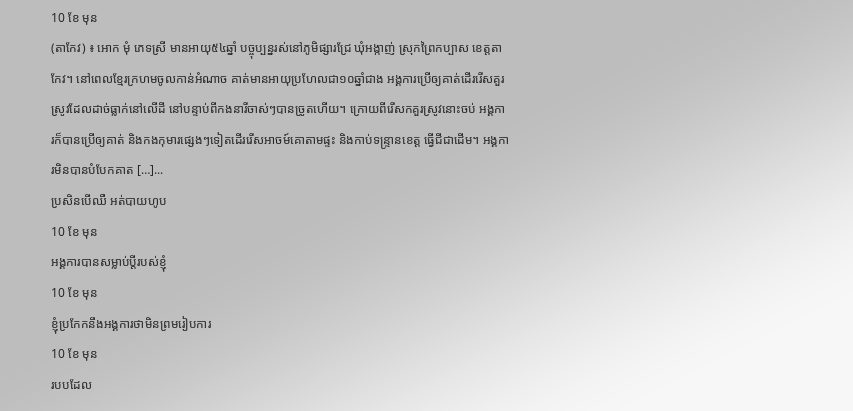10 ខែ មុន
(តាកែវ) ៖ អោក មុំ ភេទស្រី មានអាយុ៥៤ឆ្នាំ បច្ចុប្បន្នរស់នៅភូមិផ្សារជ្រែ ឃុំអង្កាញ់ ស្រុកព្រៃកប្បាស ខេត្តតាកែវ។ នៅពេលខ្មែរក្រហមចូលកាន់អំណាច គាត់មានអាយុប្រហែលជា១០ឆ្នាំជាង អង្គការប្រើឲ្យគាត់ដើររើសគួរស្រូវដែលដាច់ធ្លាក់នៅលើដី នៅបន្ទាប់ពីកងនារីចាស់ៗបានច្រូតហើយ។ ក្រោយពីរើសកគួរស្រូវនោះចប់ អង្គការក៏បានប្រើឲ្យគាត់ និងកងកុមារផ្សេងៗទៀតដើររើសអាចម៍គោតាមផ្ទះ និងកាប់ទន្រ្ទានខេត្ត ធ្វើជីជាដើម។ អង្គការមិនបានបំបែកគាត […]...
ប្រសិនបើឈឺ អត់បាយហូប
10 ខែ មុន
អង្គការបានសម្លាប់ប្ដីរបស់ខ្ញុំ
10 ខែ មុន
ខ្ញុំប្រកែកនឹងអង្គការថាមិនព្រមរៀបការ
10 ខែ មុន
របបដែល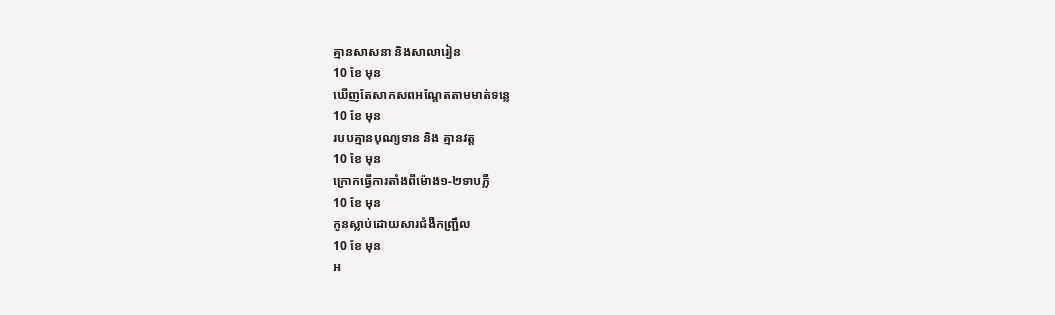គ្មានសាសនា និងសាលារៀន
10 ខែ មុន
ឃើញតែសាកសពអណ្ដែតតាមមាត់ទន្លេ
10 ខែ មុន
របបគ្មានបុណ្យទាន និង គ្មានវត្ត
10 ខែ មុន
ក្រោកធ្វើការតាំងពីម៉ោង១-២ទាបភ្លឺ
10 ខែ មុន
កូនស្លាប់ដោយសារជំងឺកញ្ជ្រឹល
10 ខែ មុន
អ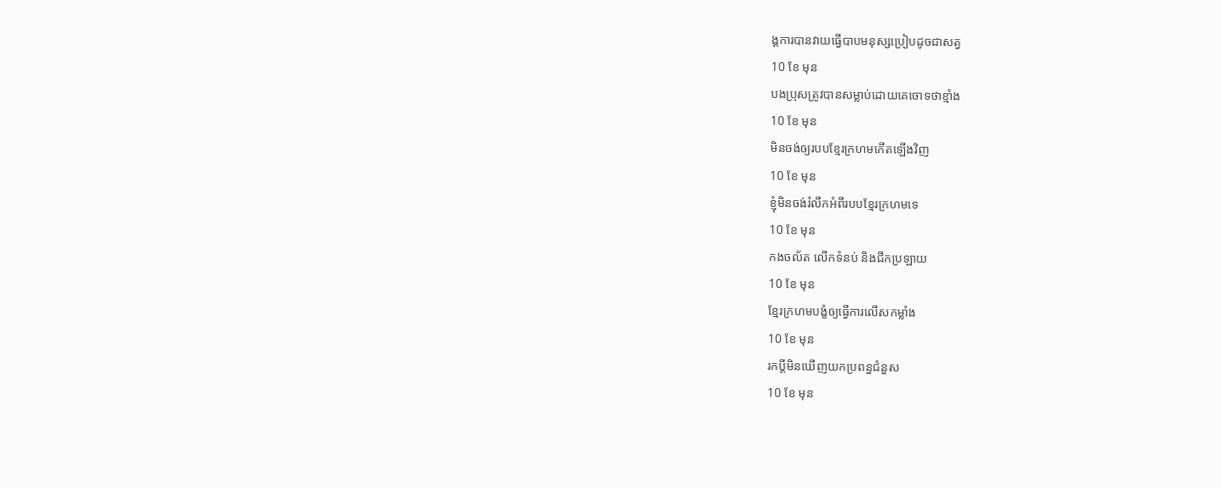ង្គការបានវាយធ្វើបាបមនុស្សប្រៀបដូចជាសត្វ
10 ខែ មុន
បងប្រុសត្រូវបានសម្លាប់ដោយគេចោទថាខ្មាំង
10 ខែ មុន
មិនចង់ឲ្យរបបខ្មែរក្រហមកើតឡើងវិញ
10 ខែ មុន
ខ្ញុំមិនចង់រំលឹកអំពីរបបខ្មែរក្រហមទេ
10 ខែ មុន
កងចល័ត លើកទំនប់ និងជីកប្រឡាយ
10 ខែ មុន
ខ្មែរក្រហមបង្ខំឲ្យធ្វើការលើសកម្លាំង
10 ខែ មុន
រកប្ដីមិនឃើញយកប្រពន្ធជំនួស
10 ខែ មុន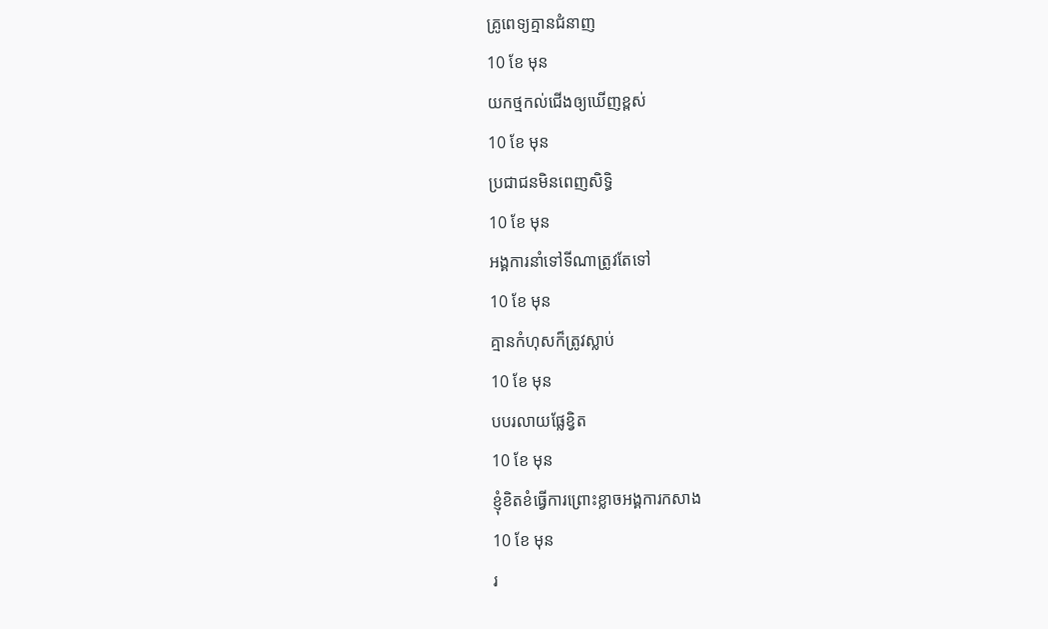គ្រូពេទ្យគ្មានជំនាញ
10 ខែ មុន
យកថ្មកល់ជើងឲ្យឃើញខ្ពស់
10 ខែ មុន
ប្រជាជនមិនពេញសិទ្ធិ
10 ខែ មុន
អង្គការនាំទៅទីណាត្រូវតែទៅ
10 ខែ មុន
គ្មានកំហុសក៏ត្រូវស្លាប់
10 ខែ មុន
បបរលាយផ្លែខ្វិត
10 ខែ មុន
ខ្ញុំខិតខំធ្វើការព្រោះខ្លាចអង្គការកសាង
10 ខែ មុន
រ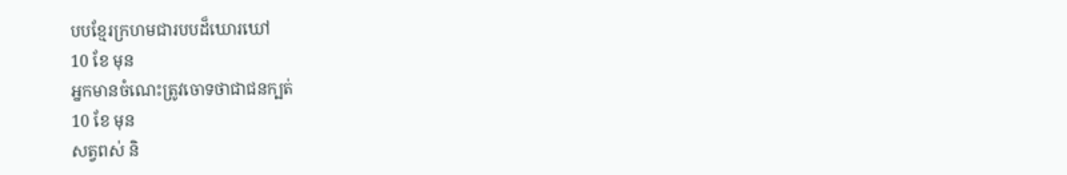បបខ្មែរក្រហមជារបបដ៏ឃោរឃៅ
10 ខែ មុន
អ្នកមានចំណេះត្រូវចោទថាជាជនក្បត់
10 ខែ មុន
សត្វពស់ និ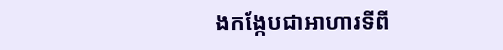ងកង្កែបជាអាហារទីពី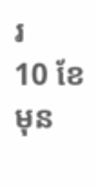រ
10 ខែ មុន